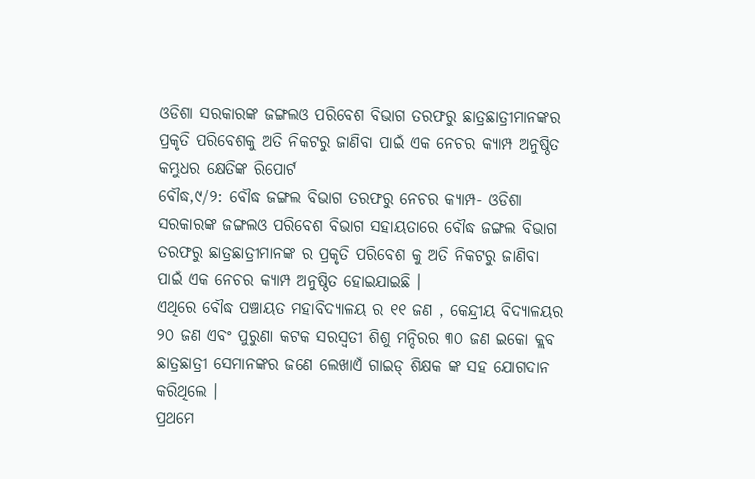ଓଡିଶା ସରକାରଙ୍କ ଜଙ୍ଗଲଓ ପରିବେଶ ବିଭାଗ ତରଫରୁ ଛାତ୍ରଛାତ୍ରୀମାନଙ୍କର ପ୍ରକୃତି ପରିବେଶକୁ ଅତି ନିକଟରୁ ଜାଣିବା ପାଇଁ ଏକ ନେଚର କ୍ୟାମ୍ପ ଅନୁଷ୍ଠିତ
କମ୍ଭୁଧର କ୍ଷେତିଙ୍କ ରିପୋର୍ଟ
ବୌଦ୍ଧ,୯/୨: ବୌଦ୍ଧ ଜଙ୍ଗଲ ବିଭାଗ ତରଫରୁ ନେଚର କ୍ୟାମ୍ପ- ଓଡିଶା ସରକାରଙ୍କ ଜଙ୍ଗଲଓ ପରିବେଶ ବିଭାଗ ସହାୟତାରେ ବୌଦ୍ଧ ଜଙ୍ଗଲ ବିଭାଗ ତରଫରୁ ଛାତ୍ରଛାତ୍ରୀମାନଙ୍କ ର ପ୍ରକୃତି ପରିବେଶ କୁ ଅତି ନିକଟରୁ ଜାଣିବା ପାଇଁ ଏକ ନେଚର କ୍ୟାମ୍ପ ଅନୁଷ୍ଠିତ ହୋଇଯାଇଛି ।
ଏଥିରେ ବୌଦ୍ଧ ପଞ୍ଚାୟତ ମହାବିଦ୍ୟାଳୟ ର ୧୧ ଜଣ , କେନ୍ଦ୍ରୀୟ ବିଦ୍ୟାଳୟର ୨୦ ଜଣ ଏବଂ ପୁରୁଣା କଟକ ସରସ୍ଵତୀ ଶିଶୁ ମନ୍ଦିରର ୩୦ ଜଣ ଇକୋ କ୍ଲବ ଛାତ୍ରଛାତ୍ରୀ ସେମାନଙ୍କର ଜଣେ ଲେଖାଏଁ ଗାଇଡ୍ ଶିକ୍ଷକ ଙ୍କ ସହ ଯୋଗଦାନ କରିଥିଲେ ।
ପ୍ରଥମେ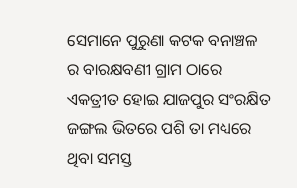ସେମାନେ ପୁରୁଣା କଟକ ବନାଞ୍ଚଳ ର ବାରକ୍ଷବଣୀ ଗ୍ରାମ ଠାରେ ଏକତ୍ରୀତ ହୋଇ ଯାଜପୁର ସଂରକ୍ଷିତ ଜଙ୍ଗଲ ଭିତରେ ପଶି ତା ମଧ୍ୟରେ ଥିବା ସମସ୍ତ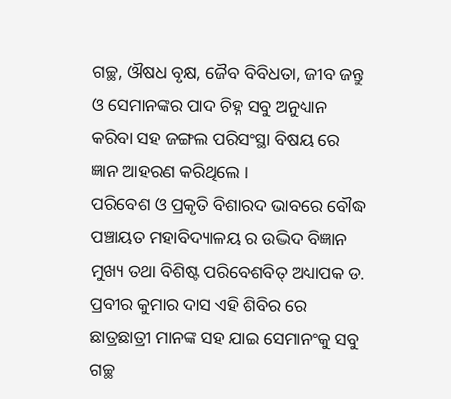ଗଚ୍ଛ, ଔଷଧ ବୃକ୍ଷ, ଜୈବ ବିବିଧତା, ଜୀବ ଜନ୍ତୁ ଓ ସେମାନଙ୍କର ପାଦ ଚିହ୍ନ ସବୁ ଅନୁଧ୍ୟାନ କରିବା ସହ ଜଙ୍ଗଲ ପରିସଂସ୍ଥା ବିଷୟ ରେ ଜ୍ଞାନ ଆହରଣ କରିଥିଲେ ।
ପରିବେଶ ଓ ପ୍ରକୃତି ବିଶାରଦ ଭାବରେ ବୌଦ୍ଧ ପଞ୍ଚାୟତ ମହାବିଦ୍ୟାଳୟ ର ଉଦ୍ଭିଦ ବିଜ୍ଞାନ ମୁଖ୍ୟ ତଥା ବିଶିଷ୍ଟ ପରିବେଶବିତ୍ ଅଧ୍ୟାପକ ଡ. ପ୍ରବୀର କୁମାର ଦାସ ଏହି ଶିବିର ରେ ଛାତ୍ରଛାତ୍ରୀ ମାନଙ୍କ ସହ ଯାଇ ସେମାନଂକୁ ସବୁ ଗଚ୍ଛ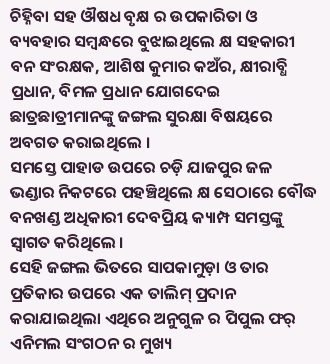ଚିହ୍ନିବା ସହ ଔଷଧ ବୃକ୍ଷ ର ଉପକାରିତା ଓ ବ୍ୟବହାର ସମ୍ଵନ୍ଧରେ ବୁଝାଇଥିଲେ କ୍ଷ ସହକାରୀ ବନ ସଂରକ୍ଷକ, ଆଶିଷ କୁମାର କଅଁର, କ୍ଷୀରାବ୍ଧି ପ୍ରଧାନ, ବିମଳ ପ୍ରଧାନ ଯୋଗଦେଇ ଛାତ୍ରଛାତ୍ରୀମାନଙ୍କୁ ଜଙ୍ଗଲ ସୁରକ୍ଷା ବିଷୟରେ ଅବଗତ କରାଇଥିଲେ ।
ସମସ୍ତେ ପାହାଡ ଉପରେ ଚଡ଼ି ଯାଜପୁର ଜଳ ଭଣ୍ଡାର ନିକଟରେ ପହଞ୍ଚିଥିଲେ କ୍ଷ ସେଠାରେ ବୌଦ୍ଧ ବନଖଣ୍ଡ ଅଧିକାରୀ ଦେବପ୍ରିୟ କ୍ୟାମ୍ପ ସମସ୍ତଙ୍କୁ ସ୍ଵାଗତ କରିଥିଲେ ।
ସେହି ଜଙ୍ଗଲ ଭିତରେ ସାପକାମୁଡ଼ା ଓ ତାର ପ୍ରତିକାର ଉପରେ ଏକ ତାଲିମ୍ ପ୍ରଦାନ କରାଯାଇଥିଲା ଏଥିରେ ଅନୁଗୁଳ ର ପିପୁଲ ଫର୍ ଏନିମଲ ସଂଗଠନ ର ମୁଖ୍ୟ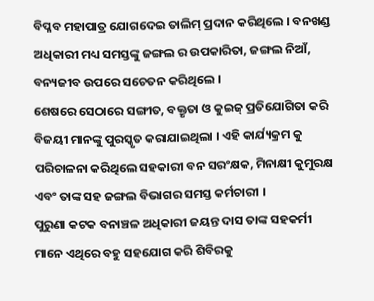ବିପ୍ଳବ ମହାପାତ୍ର ଯୋଗଦେଇ ତାଲିମ୍ ପ୍ରଦାନ କରିଥିଲେ । ବନଖଣ୍ଡ ଅଧିକାରୀ ମଧ୍ୟ ସମସ୍ତଙ୍କୁ ଜଙ୍ଗଲ ର ଉପକାରିତା, ଜଙ୍ଗଲ ନିଆଁ, ବନ୍ୟଜୀବ ଉପରେ ସଚେତନ କରିଥିଲେ ।
ଶେଷରେ ସେଠାରେ ସଙ୍ଗୀତ, ବକ୍ତୃତା ଓ କୁଇଜ୍ ପ୍ରତିଯୋଗିତା କରି ବିଜୟୀ ମାନଙ୍କୁ ପୁରସ୍କୃତ କରାଯାଇଥିଲା । ଏହି କାର୍ଯ୍ୟକ୍ରମ କୁ ପରିଚାଳନା କରିଥିଲେ ସହକାରୀ ବନ ସରଂକ୍ଷକ, ମିନାକ୍ଷୀ କୁମୁରକ୍ଷ ଏବଂ ତାଙ୍କ ସହ ଜଙ୍ଗଲ ବିଭାଗର ସମସ୍ତ କର୍ମଚାରୀ ।
ପୁରୁଣା କଟକ ବନାଞ୍ଚଳ ଅଧିକାରୀ ଜୟନ୍ତ ଦାସ ତାଙ୍କ ସହକର୍ମୀ ମାନେ ଏଥିରେ ବହୁ ସହଯୋଗ କରି ଶିବିରକୁ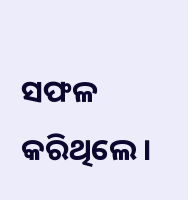ସଫଳ କରିଥିଲେ ।